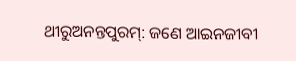ଥୀରୁଅନନ୍ତପୁରମ୍: ଜଣେ ଆଇନଜୀବୀ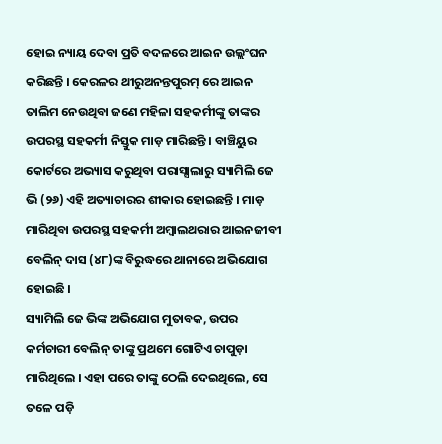ହୋଇ ନ୍ୟାୟ ଦେବା ପ୍ରତି ବଦଳରେ ଆଇନ ଉଲ୍ଲଂଘନ କରିଛନ୍ତି । କେରଳର ଥୀରୁଅନନ୍ତପୁରମ୍ ରେ ଆଇନ ତାଲିମ ନେଉଥିବା ଜଣେ ମହିଳା ସହକର୍ମୀଙ୍କୁ ତାଙ୍କର ଉପରସ୍ଥ ସହକର୍ମୀ ନିସ୍ତୁକ ମାଡ଼ ମାରିଛନ୍ତି । ବାଞ୍ଚିୟୁର କୋର୍ଟରେ ଅଭ୍ୟାସ କରୁଥିବା ପରାସ୍ସାଲାରୁ ସ୍ୟାମିଲି ଜେ ଭି (୨୬) ଏହି ଅତ୍ୟାଚାରର ଶୀକାର ହୋଇଛନ୍ତି । ମାଡ଼ ମାରିଥିବା ଉପରସ୍ଥ ସହକର୍ମୀ ଅମ୍ବାଲଥରାର ଆଇନଜୀବୀ ବେଲିନ୍ ଦାସ (୪୮)ଙ୍କ ବିରୁଦ୍ଧରେ ଥାନାରେ ଅଭିଯୋଗ ହୋଇଛି ।
ସ୍ୟାମିଲି ଜେ ଭିଙ୍କ ଅଭିଯୋଗ ମୁତାବକ, ଉପର କର୍ମଚାରୀ ବେଲିନ୍ ତାଙ୍କୁ ପ୍ରଥମେ ଗୋଟିଏ ଚାପୁଡ଼ା ମାରିଥିଲେ । ଏହା ପରେ ତାଙ୍କୁ ଠେଲି ଦେଇଥିଲେ, ସେ ତଳେ ପଡ଼ି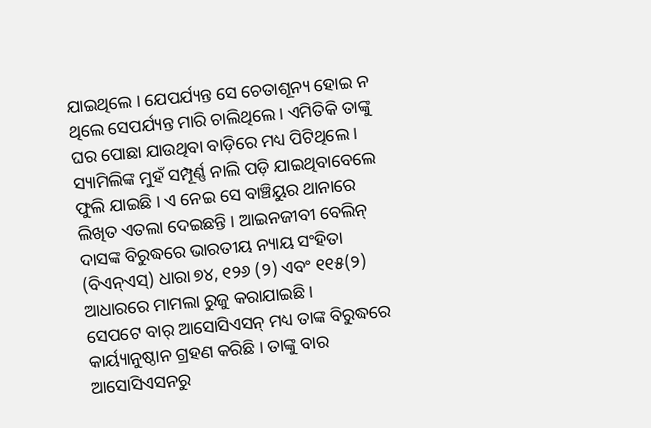ଯାଇଥିଲେ । ଯେପର୍ଯ୍ୟନ୍ତ ସେ ଚେତାଶୂନ୍ୟ ହୋଇ ନ ଥିଲେ ସେପର୍ଯ୍ୟନ୍ତ ମାରି ଚାଲିଥିଲେ । ଏମିତିକି ତାଙ୍କୁ ଘର ପୋଛା ଯାଉଥିବା ବାଡ଼ିରେ ମଧ୍ୟ ପିଟିଥିଲେ । ସ୍ୟାମିଲିଙ୍କ ମୁହଁ ସମ୍ପୂର୍ଣ୍ଣ ନାଲି ପଡ଼ି ଯାଇଥିବାବେଲେ ଫୁଲି ଯାଇଛି । ଏ ନେଇ ସେ ବାଞ୍ଚିୟୁର ଥାନାରେ ଲିଖିତ ଏତଲା ଦେଇଛନ୍ତି । ଆଇନଜୀବୀ ବେଲିନ୍ ଦାସଙ୍କ ବିରୁଦ୍ଧରେ ଭାରତୀୟ ନ୍ୟାୟ ସଂହିତା (ବିଏନ୍ଏସ୍) ଧାରା ୭୪, ୧୨୬ (୨) ଏବଂ ୧୧୫(୨) ଆଧାରରେ ମାମଲା ରୁଜୁ କରାଯାଇଛି ।
ସେପଟେ ବାର୍ ଆସୋସିଏସନ୍ ମଧ୍ୟ ତାଙ୍କ ବିରୁଦ୍ଧରେ କାର୍ୟ୍ୟାନୁଷ୍ଠାନ ଗ୍ରହଣ କରିଛି । ତାଙ୍କୁ ବାର ଆସୋସିଏସନରୁ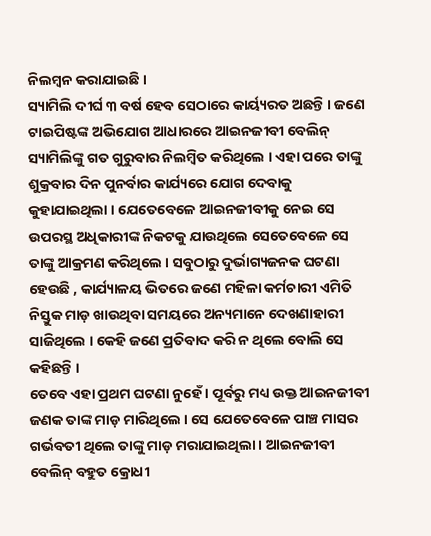ନିଲମ୍ବନ କରାଯାଇଛି ।
ସ୍ୟାମିଲି ଦୀର୍ଘ ୩ ବର୍ଷ ହେବ ସେଠାରେ କାର୍ୟ୍ୟରତ ଅଛନ୍ତି । ଜଣେ ଟାଇପିଷ୍ଟଙ୍କ ଅଭିଯୋଗ ଆଧାରରେ ଆଇନଜୀବୀ ବେଲିନ୍ ସ୍ୟାମିଲିଙ୍କୁ ଗତ ଗୁରୁବାର ନିଲମ୍ବିତ କରିଥିଲେ । ଏହା ପରେ ତାଙ୍କୁ ଶୁକ୍ରବାର ଦିନ ପୁନର୍ବାର କାର୍ଯ୍ୟରେ ଯୋଗ ଦେବାକୁ କୁହାଯାଇଥିଲା । ଯେତେବେଳେ ଆଇନଜୀବୀକୁ ନେଇ ସେ ଉପରସ୍ଥ ଅଧିକାରୀଙ୍କ ନିକଟକୁ ଯାଉଥିଲେ ସେତେବେଳେ ସେ ତାଙ୍କୁ ଆକ୍ରମଣ କରିଥିଲେ । ସବୁଠାରୁ ଦୁର୍ଭାଗ୍ୟଜନକ ଘଟଣା ହେଉଛି , କାର୍ଯ୍ୟାଳୟ ଭିତରେ ଜଣେ ମହିଳା କର୍ମଚାରୀ ଏମିତି ନିସ୍ତୁକ ମାଡ଼ ଖାଉଥିବା ସମୟରେ ଅନ୍ୟମାନେ ଦେଖଣାହାରୀ ସାଜିଥିଲେ । କେହି ଜଣେ ପ୍ରତିବାଦ କରି ନ ଥିଲେ ବୋଲି ସେ କହିଛନ୍ତି ।
ତେବେ ଏହା ପ୍ରଥମ ଘଟଣା ନୁହେଁ । ପୂର୍ବରୁ ମଧ୍ୟ ଉକ୍ତ ଆଇନଜୀବୀ ଜଣକ ତାଙ୍କ ମାଡ଼ ମାରିଥିଲେ । ସେ ଯେତେବେଳେ ପାଞ୍ଚ ମାସର ଗର୍ଭବତୀ ଥିଲେ ତାଙ୍କୁ ମାଡ଼ ମରାଯାଇଥିଲା । ଆଇନଜୀବୀ ବେଲିନ୍ ବହୁତ କ୍ରୋଧୀ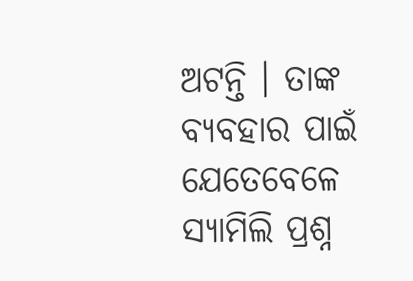ଅଟନ୍ତି । ତାଙ୍କ ବ୍ୟବହାର ପାଇଁ ଯେତେବେଳେ ସ୍ୟାମିଲି ପ୍ରଶ୍ନ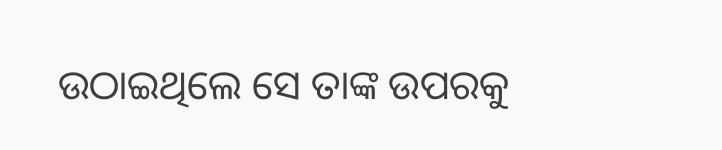ଉଠାଇଥିଲେ ସେ ତାଙ୍କ ଉପରକୁ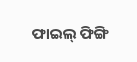ଫାଇଲ୍ ଫିଙ୍ଗି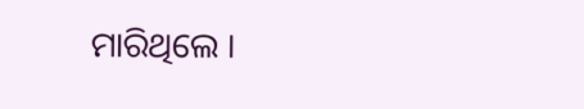ମାରିଥିଲେ ।